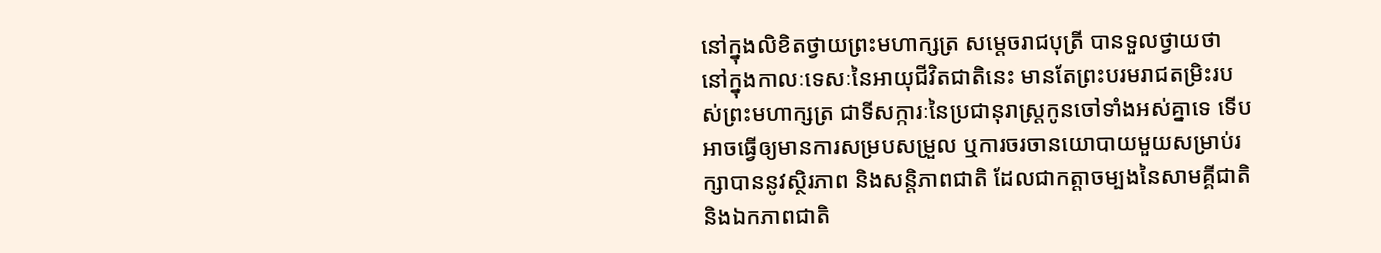នៅក្នុងលិខិតថ្វាយព្រះមហាក្សត្រ សម្ដេចរាជបុត្រី បានទួលថ្វាយថា នៅក្នុងកាលៈទេសៈនៃអាយុជីវិតជាតិនេះ មានតែព្រះបរមរាជតម្រិះរបស់ព្រះមហាក្សត្រ ជាទីសក្ការៈនៃប្រជានុរាស្ត្រកូនចៅទាំងអស់គ្នាទេ ទើបអាចធ្វើឲ្យមានការសម្របសម្រួល ឬការចរចានយោបាយមួយសម្រាប់រក្សាបាននូវស្ថិរភាព និងសន្តិភាពជាតិ ដែលជាកត្តាចម្បងនៃសាមគ្គីជាតិ និងឯកភាពជាតិ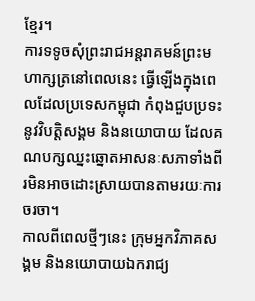ខ្មែរ។
ការទទូចសុំព្រះរាជអន្តរាគមន៍ព្រះមហាក្សត្រនៅពេលនេះ ធ្វើឡើងក្នុងពេលដែលប្រទេសកម្ពុជា កំពុងជួបប្រទះនូវវិបត្តិសង្គម និងនយោបាយ ដែលគណបក្សឈ្នះឆ្នោតអាសនៈសភាទាំងពីរមិនអាចដោះស្រាយបានតាមរយៈការចរចា។
កាលពីពេលថ្មីៗនេះ ក្រុមអ្នកវិភាគសង្គម និងនយោបាយឯករាជ្យ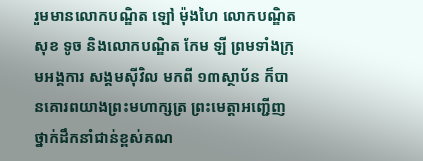រួមមានលោកបណ្ឌិត ឡៅ ម៉ុងហៃ លោកបណ្ឌិត សុខ ទូច និងលោកបណ្ឌិត កែម ឡី ព្រមទាំងក្រុមអង្គការ សង្គមស៊ីវិល មកពី ១៣ស្ថាប័ន ក៏បានគោរពយាងព្រះមហាក្សត្រ ព្រះមេត្តាអញ្ជើញថ្នាក់ដឹកនាំជាន់ខ្ពស់គណ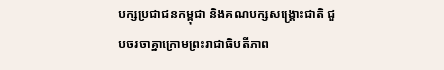បក្សប្រជាជនកម្ពុជា និងគណបក្សសង្គ្រោះជាតិ ជួបចរចាគ្នាក្រោមព្រះរាជាធិបតីភាព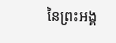នៃព្រះអង្គ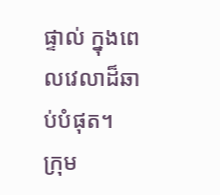ផ្ទាល់ ក្នុងពេលវេលាដ៏ឆាប់បំផុត។
ក្រុម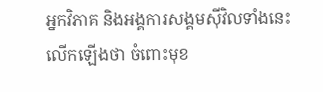អ្នកវិភាគ និងអង្គការសង្គមស៊ីវិលទាំងនេះ លើកឡើងថា ចំពោះមុខ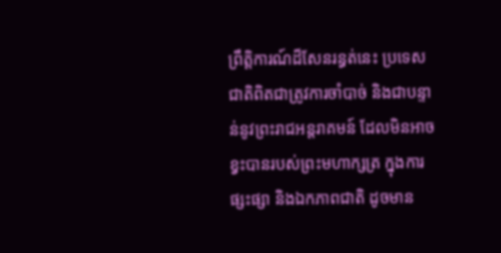ព្រឹត្តិការណ៍ដ៏សែនរន្ធត់នេះ ប្រទេសជាតិពិតជាត្រូវការចាំបាច់ និងជាបន្ទាន់នូវព្រះរាជអន្តរាគមន៍ ដែលមិនអាចខ្វះបានរបស់ព្រះមហាក្សត្រ ក្នុងការផ្សះផ្សា និងឯកភាពជាតិ ដូចមាន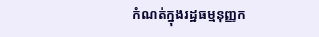កំណត់ក្នុងរដ្ឋធម្មនុញ្ញក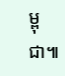ម្ពុជា៕